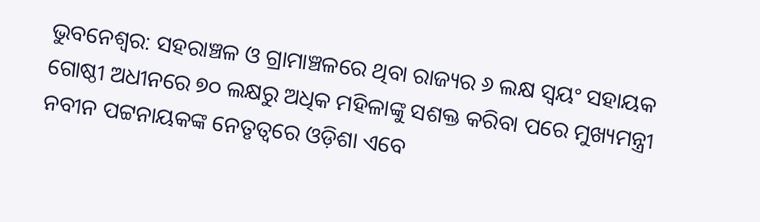ଭୁବନେଶ୍ୱର: ସହରାଞ୍ଚଳ ଓ ଗ୍ରାମାଞ୍ଚଳରେ ଥିବା ରାଜ୍ୟର ୬ ଲକ୍ଷ ସ୍ଵୟଂ ସହାୟକ ଗୋଷ୍ଠୀ ଅଧୀନରେ ୭୦ ଲକ୍ଷରୁ ଅଧିକ ମହିଳାଙ୍କୁ ସଶକ୍ତ କରିବା ପରେ ମୁଖ୍ୟମନ୍ତ୍ରୀ ନବୀନ ପଟ୍ଟନାୟକଙ୍କ ନେତୃତ୍ୱରେ ଓଡ଼ିଶା ଏବେ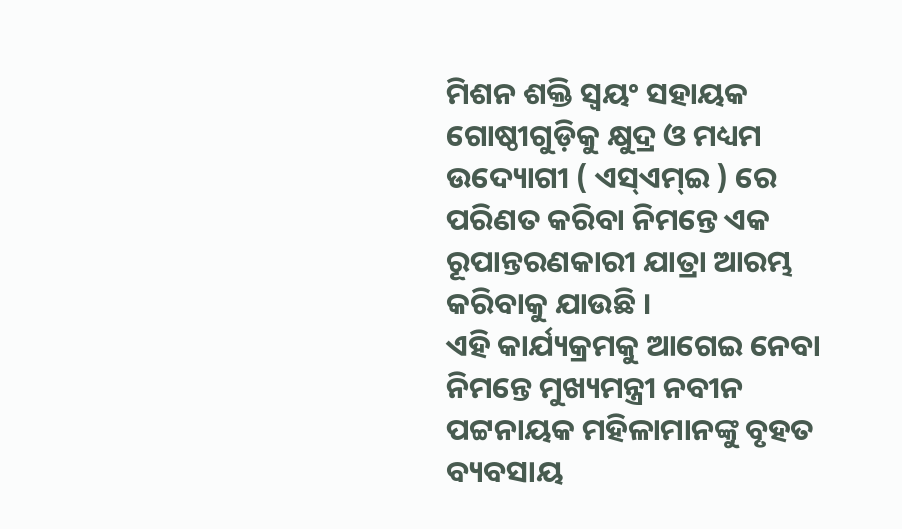ମିଶନ ଶକ୍ତି ସ୍ଵୟଂ ସହାୟକ ଗୋଷ୍ଠୀଗୁଡ଼ିକୁ କ୍ଷୁଦ୍ର ଓ ମଧ୍ୟମ ଉଦ୍ୟୋଗୀ ( ଏସ୍ଏମ୍ଇ ) ରେ ପରିଣତ କରିବା ନିମନ୍ତେ ଏକ ରୂପାନ୍ତରଣକାରୀ ଯାତ୍ରା ଆରମ୍ଭ କରିବାକୁ ଯାଉଛି ।
ଏହି କାର୍ଯ୍ୟକ୍ରମକୁ ଆଗେଇ ନେବା ନିମନ୍ତେ ମୁଖ୍ୟମନ୍ତ୍ରୀ ନବୀନ ପଟ୍ଟନାୟକ ମହିଳାମାନଙ୍କୁ ବୃହତ ବ୍ୟବସାୟ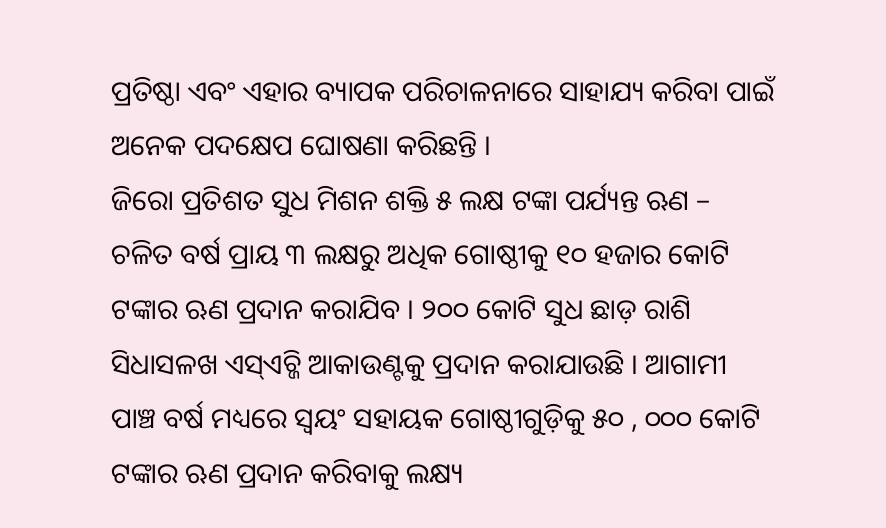ପ୍ରତିଷ୍ଠା ଏବଂ ଏହାର ବ୍ୟାପକ ପରିଚାଳନାରେ ସାହାଯ୍ୟ କରିବା ପାଇଁ ଅନେକ ପଦକ୍ଷେପ ଘୋଷଣା କରିଛନ୍ତି ।
ଜିରୋ ପ୍ରତିଶତ ସୁଧ ମିଶନ ଶକ୍ତି ୫ ଲକ୍ଷ ଟଙ୍କା ପର୍ଯ୍ୟନ୍ତ ଋଣ – ଚଳିତ ବର୍ଷ ପ୍ରାୟ ୩ ଲକ୍ଷରୁ ଅଧିକ ଗୋଷ୍ଠୀକୁ ୧୦ ହଜାର କୋଟି ଟଙ୍କାର ଋଣ ପ୍ରଦାନ କରାଯିବ । ୨୦୦ କୋଟି ସୁଧ ଛାଡ଼ ରାଶି ସିଧାସଳଖ ଏସ୍ଏଚ୍ଜି ଆକାଉଣ୍ଟକୁ ପ୍ରଦାନ କରାଯାଉଛି । ଆଗାମୀ ପାଞ୍ଚ ବର୍ଷ ମଧ୍ୟରେ ସ୍ଵୟଂ ସହାୟକ ଗୋଷ୍ଠୀଗୁଡ଼ିକୁ ୫୦ , ୦୦୦ କୋଟି ଟଙ୍କାର ଋଣ ପ୍ରଦାନ କରିବାକୁ ଲକ୍ଷ୍ୟ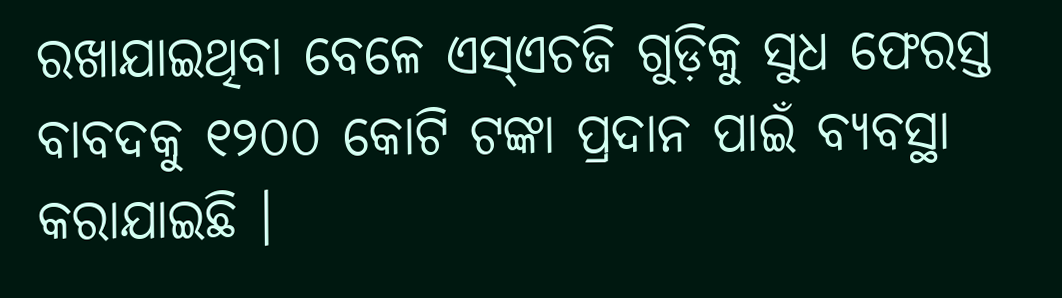ରଖାଯାଇଥିବା ବେଳେ ଏସ୍ଏଚଜି ଗୁଡ଼ିକୁ ସୁଧ ଫେରସ୍ତ ବାବଦକୁ ୧୨୦୦ କୋଟି ଟଙ୍କା ପ୍ରଦାନ ପାଇଁ ବ୍ୟବସ୍ଥା କରାଯାଇଛି ।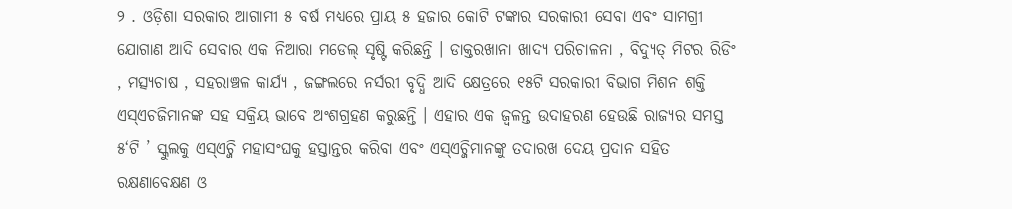୨ . ଓଡ଼ିଶା ସରକାର ଆଗାମୀ ୫ ବର୍ଷ ମଧ୍ୟରେ ପ୍ରାୟ ୫ ହଜାର କୋଟି ଟଙ୍କାର ସରକାରୀ ସେବା ଏବଂ ସାମଗ୍ରୀ ଯୋଗାଣ ଆଦି ସେବାର ଏକ ନିଆରା ମଡେଲ୍ ସୃଷ୍ଟି କରିଛନ୍ତି । ଡାକ୍ତରଖାନା ଖାଦ୍ୟ ପରିଚାଳନା , ବିଦ୍ୟୁତ୍ ମିଟର ରିଡିଂ , ମତ୍ସ୍ୟଚାଷ , ସହରାଞ୍ଚଳ କାର୍ଯ୍ୟ , ଜଙ୍ଗଲରେ ନର୍ସରୀ ବୃଦ୍ଧି ଆଦି କ୍ଷେତ୍ରରେ ୧୫ଟି ସରକାରୀ ବିଭାଗ ମିଶନ ଶକ୍ତି ଏସ୍ଏଚଜିମାନଙ୍କ ସହ ସକ୍ରିୟ ଭାବେ ଅଂଶଗ୍ରହଣ କରୁଛନ୍ତି । ଏହାର ଏକ ଜ୍ଵଳନ୍ତ ଉଦାହରଣ ହେଉଛି ରାଜ୍ୟର ସମସ୍ତ ୫‘ଟି ’ ସ୍କୁଲକୁ ଏସ୍ଏଚ୍ଜି ମହାସଂଘକୁ ହସ୍ତାନ୍ତର କରିବା ଏବଂ ଏସ୍ଏଚ୍ଜିମାନଙ୍କୁ ତଦାରଖ ଦେୟ ପ୍ରଦାନ ସହିତ ରକ୍ଷଣାବେକ୍ଷଣ ଓ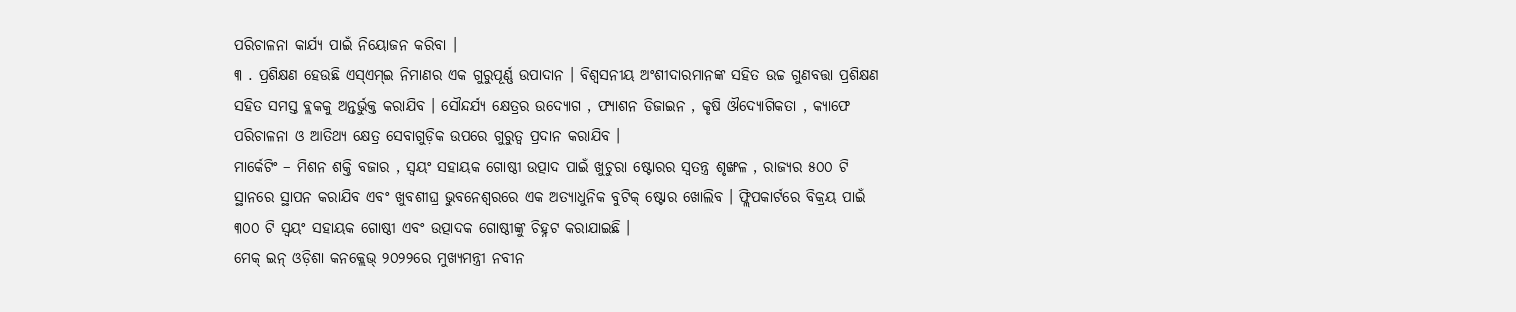ପରିଚାଳନା କାର୍ଯ୍ୟ ପାଇଁ ନିୟୋଜନ କରିବା ।
୩ . ପ୍ରଶିକ୍ଷଣ ହେଉଛି ଏସ୍ଏମ୍ଇ ନିମାଣର ଏକ ଗୁରୁପୂର୍ଣ୍ଣ ଉପାଦାନ । ବିଶ୍ଵସନୀୟ ଅଂଶୀଦାରମାନଙ୍କ ସହିତ ଉଚ୍ଚ ଗୁଣବତ୍ତା ପ୍ରଶିକ୍ଷଣ ସହିତ ସମସ୍ତ ବ୍ଲକକୁ ଅନ୍ତର୍ଭୁକ୍ତ କରାଯିବ । ସୌନ୍ଦର୍ଯ୍ୟ କ୍ଷେତ୍ରର ଉଦ୍ୟୋଗ , ଫ୍ୟାଶନ ଡିଜାଇନ , କୃଷି ଔଦ୍ୟୋଗିକତା , କ୍ୟାଫେ ପରିଚାଳନା ଓ ଆତିଥ୍ୟ କ୍ଷେତ୍ର ସେବାଗୁଡ଼ିକ ଉପରେ ଗୁରୁତ୍ୱ ପ୍ରଦାନ କରାଯିବ ।
ମାର୍କେଟିଂ – ମିଶନ ଶକ୍ତି ବଜାର , ସ୍ଵୟଂ ସହାୟକ ଗୋଷ୍ଠୀ ଉତ୍ପାଦ ପାଇଁ ଖୁଚୁରା ଷ୍ଟୋରର ସ୍ଵତନ୍ତ୍ର ଶୃଙ୍ଖଳ , ରାଜ୍ୟର ୫୦୦ ଟି ସ୍ଥାନରେ ସ୍ଥାପନ କରାଯିବ ଏବଂ ଖୁବଶୀଘ୍ର ଭୁବନେଶ୍ଵରରେ ଏକ ଅତ୍ୟାଧୁନିକ ବୁଟିକ୍ ଷ୍ଟୋର ଖୋଲିବ । ଫ୍ଲିପକାର୍ଟରେ ବିକ୍ରୟ ପାଇଁ ୩୦୦ ଟି ସ୍ୱୟଂ ସହାୟକ ଗୋଷ୍ଠୀ ଏବଂ ଉତ୍ପାଦକ ଗୋଷ୍ଠୀଙ୍କୁ ଚିହ୍ନଟ କରାଯାଇଛି ।
ମେକ୍ ଇନ୍ ଓଡ଼ିଶା କନକ୍ଲେଭ୍ ୨୦୨୨ରେ ମୁଖ୍ୟମନ୍ତ୍ରୀ ନବୀନ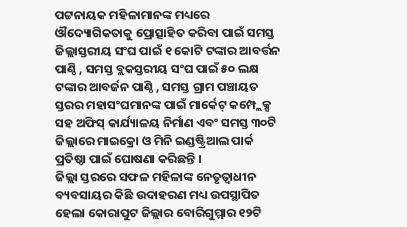ପଟ୍ଟନାୟକ ମହିଳାମାନଙ୍କ ମଧ୍ୟରେ ଔଦ୍ୟୋଗିକତାକୁ ପ୍ରୋତ୍ସାହିତ କରିବା ପାଇଁ ସମସ୍ତ ଜିଲ୍ଲାସ୍ତରୀୟ ସଂଘ ପାଇଁ ୧ କୋଟି ଟଙ୍କାର ଆବର୍ତ୍ତନ ପାଣ୍ଠି , ସମସ୍ତ ବ୍ଲକସ୍ତରୀୟ ସଂଘ ପାଇଁ ୫୦ ଲକ୍ଷ ଟଙ୍କାର ଆବର୍ଜନ ପାଣ୍ଠି , ସମସ୍ତ ଗ୍ରାମ ପଞ୍ଚାୟତ ସ୍ତରର ମହାସଂଘମାନଙ୍କ ପାଇଁ ମାର୍କେଟ୍ କମ୍ପ୍ଲେକ୍ସ ସହ ଅଫିସ୍ କାର୍ଯ୍ୟାଳୟ ନିର୍ମାଣ ଏବଂ ସମସ୍ତ ୩୦ଟି ଜିଲ୍ଲାରେ ମାଇକ୍ରୋ ଓ ମିନି ଇଣ୍ଡଷ୍ଟ୍ରିଆଲ ପାର୍କ ପ୍ରତିଷ୍ଠା ପାଇଁ ଘୋଷଣା କରିଛନ୍ତି ।
ଜିଲ୍ଲା ସ୍ତରରେ ସଫଳ ମହିଳାଙ୍କ ନେତୃତ୍ୱାଧୀନ ବ୍ୟବସାୟର କିଛି ଉଦାହରଣ ମଧ୍ୟ ଉପସ୍ଥାପିତ ହେଲା କୋରାପୁଟ ଜିଲ୍ଲାର ବୋରିଗୁମ୍ମାର ୧୨ଟି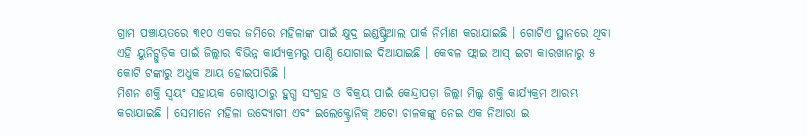ଗ୍ରାମ ପଞ୍ଚାୟତରେ ୩୧୦ ଏକର ଜମିରେ ମହିଳାଙ୍କ ପାଇଁ କ୍ଷୁଦ୍ର ଇଣ୍ଡଷ୍ଟ୍ରିଆଲ ପାର୍କ ନିର୍ମାଣ କରାଯାଇଛି । ଗୋଟିଏ ସ୍ଥାନରେ ଥିବା ଏହି ୟୁନିଟ୍ଗୁଡ଼ିକ ପାଇଁ ଜିଲ୍ଲାର ବିଭିନ୍ନ କାର୍ଯ୍ୟକ୍ରମରୁ ପାଣ୍ଠି ଯୋଗାଇ ଦିଆଯାଇଛି । କେବଳ ଫ୍ଲାଇ ଆସ୍ ଇଟା କାରଖାନାରୁ ୫ କୋଟି ଟଙ୍କାରୁ ଅଧୁକ ଆୟ ହୋଇପାରିଛି ।
ମିଶନ ଶକ୍ତି ସ୍ଵୟଂ ସହାୟକ ଗୋଷ୍ଠୀଠାରୁ ହୁଗ୍ଧ ସଂଗ୍ରହ ଓ ବିକ୍ରୟ ପାଇଁ କେନ୍ଦ୍ରାପଡ଼ା ଜିଲ୍ଲା ମିଲ୍କ ଶକ୍ତି କାର୍ଯ୍ୟକ୍ରମ ଆରମ୍ଭ କରାଯାଇଛି । ସେମାନେ ମହିଳା ଉଦ୍ୟୋଗୀ ଏବଂ ଇଲେକ୍ଟ୍ରୋନିକ୍ ଅଟୋ ଚାଳକଙ୍କୁ ନେଇ ଏକ ନିଆରା ଇ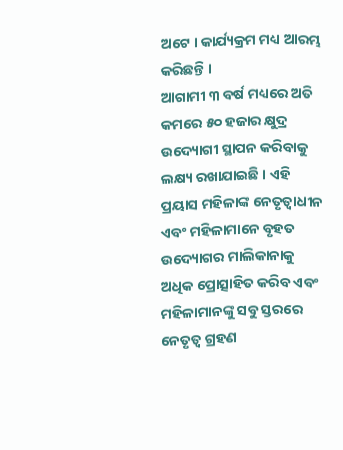ଅଟେ । କାର୍ଯ୍ୟକ୍ରମ ମଧ୍ୟ ଆରମ୍ଭ କରିଛନ୍ତି ।
ଆଗାମୀ ୩ ବର୍ଷ ମଧ୍ୟରେ ଅତି କମରେ ୫୦ ହଜାର କ୍ଷୁଦ୍ର ଉଦ୍ୟୋଗୀ ସ୍ଥାପନ କରିବାକୁ ଲକ୍ଷ୍ୟ ରଖାଯାଇଛି । ଏହି ପ୍ରୟାସ ମହିଳାଙ୍କ ନେତୃତ୍ୱାଧୀନ ଏବଂ ମହିଳାମାନେ ବୃହତ ଉଦ୍ୟୋଗର ମାଲିକାନାକୁ ଅଧିକ ପ୍ରୋତ୍ସାହିତ କରିବ ଏବଂ ମହିଳାମାନଙ୍କୁ ସବୁ ସ୍ତରରେ ନେତୃତ୍ବ ଗ୍ରହଣ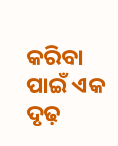କରିବା ପାଇଁ ଏକ ଦୃଢ଼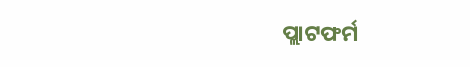ପ୍ଲାଟଫର୍ମ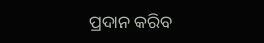ପ୍ରଦାନ କରିବ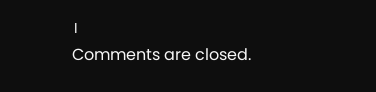।
Comments are closed.